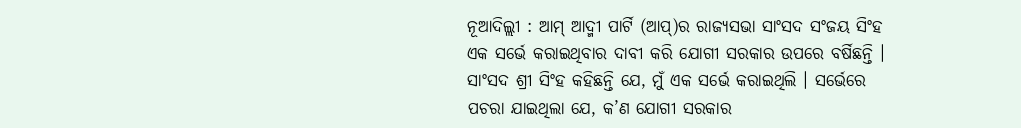ନୂଆଦିଲ୍ଲୀ : ଆମ୍ ଆଦ୍ମୀ ପାର୍ଟି (ଆପ୍)ର ରାଜ୍ୟସଭା ସାଂସଦ ସଂଜୟ ସିଂହ ଏକ ସର୍ଭେ କରାଇଥିବାର ଦାବୀ କରି ଯୋଗୀ ସରକାର ଉପରେ ବର୍ଷିଛନ୍ତି । ସାଂସଦ ଶ୍ରୀ ସିଂହ କହିଛନ୍ତି ଯେ, ମୁଁ ଏକ ସର୍ଭେ କରାଇଥିଲି । ସର୍ଭେରେ ପଚରା ଯାଇଥିଲା ଯେ, କ’ଣ ଯୋଗୀ ସରକାର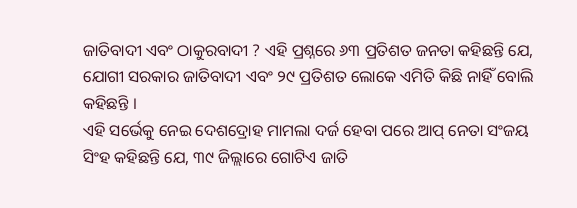ଜାତିବାଦୀ ଏବଂ ଠାକୁରବାଦୀ ? ଏହି ପ୍ରଶ୍ନରେ ୬୩ ପ୍ରତିଶତ ଜନତା କହିଛନ୍ତି ଯେ, ଯୋଗୀ ସରକାର ଜାତିବାଦୀ ଏବଂ ୨୯ ପ୍ରତିଶତ ଲୋକେ ଏମିତି କିଛି ନାହିଁ ବୋଲି କହିଛନ୍ତି ।
ଏହି ସର୍ଭେକୁ ନେଇ ଦେଶଦ୍ରୋହ ମାମଲା ଦର୍ଜ ହେବା ପରେ ଆପ୍ ନେତା ସଂଜୟ ସିଂହ କହିଛନ୍ତି ଯେ, ୩୯ ଜିଲ୍ଲାରେ ଗୋଟିଏ ଜାତି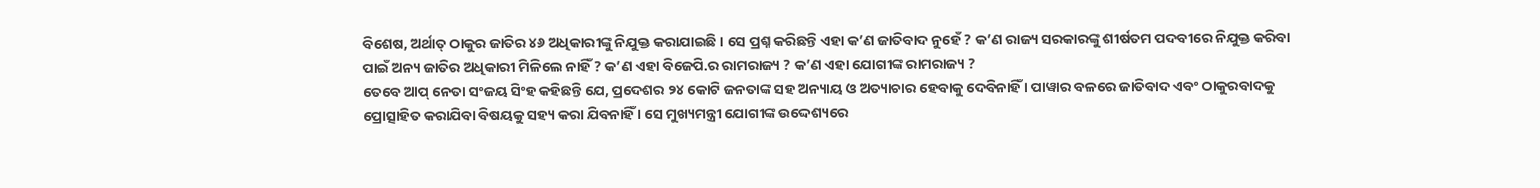ବିଶେଷ, ଅର୍ଥାତ୍ ଠାକୁର ଜାତିର ୪୬ ଅଧିକାରୀଙ୍କୁ ନିଯୁକ୍ତ କରାଯାଇଛି । ସେ ପ୍ରଶ୍ନ କରିଛନ୍ତି ଏହା କ’ଣ ଜାତିବାଦ ନୁହେଁ ? କ’ଣ ରାଜ୍ୟ ସରକାରଙ୍କୁ ଶୀର୍ଷତମ ପଦବୀରେ ନିଯୁକ୍ତ କରିବା ପାଇଁ ଅନ୍ୟ ଜାତିର ଅଧିକାରୀ ମିଳିଲେ ନାହିଁ ? କ’ଣ ଏହା ବିଜେପି.ର ରାମରାଜ୍ୟ ? କ’ଣ ଏହା ଯୋଗୀଙ୍କ ରାମରାଜ୍ୟ ?
ତେବେ ଆପ୍ ନେତା ସଂଜୟ ସିଂହ କହିଛନ୍ତି ଯେ, ପ୍ରଦେଶର ୨୪ କୋଟି ଜନତାଙ୍କ ସହ ଅନ୍ୟାୟ ଓ ଅତ୍ୟାଚାର ହେବାକୁ ଦେବିନାହିଁ । ପାୱାର ବଳରେ ଜାତିବାଦ ଏବଂ ଠାକୁରବାଦକୁ ପ୍ରୋତ୍ସାହିତ କରାଯିବା ବିଷୟକୁ ସହ୍ୟ କରା ଯିବନାହିଁ । ସେ ମୁଖ୍ୟମନ୍ତ୍ରୀ ଯୋଗୀଙ୍କ ଉଦ୍ଦେଶ୍ୟରେ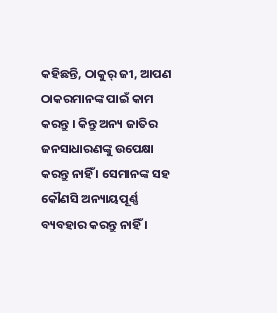କହିଛନ୍ତି, ଠାକୁର୍ ଜୀ, ଆପଣ ଠାକରମାନଙ୍କ ପାଇଁ କାମ କରନ୍ତୁ । କିନ୍ତୁ ଅନ୍ୟ ଜାତିର ଜନସାଧାରଣଙ୍କୁ ଉପେକ୍ଷା କରନ୍ତୁ ନାହିଁ । ସେମାନଙ୍କ ସହ କୌଣସି ଅନ୍ୟାୟପୂର୍ଣ୍ଣ ବ୍ୟବହାର କରନ୍ତୁ ନାହିଁ ।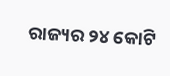ରାଜ୍ୟର ୨୪ କୋଟି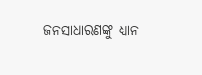ଜନସାଧାରଣଙ୍କୁ ଧ୍ୟାନ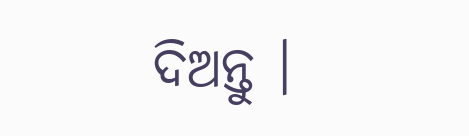ଦିଅନ୍ତୁ ।